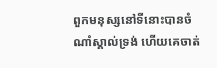ពួកមនុស្សនៅទីនោះបានចំណាំស្គាល់ទ្រង់ ហើយគេចាត់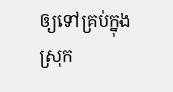ឲ្យទៅគ្រប់ក្នុងស្រុក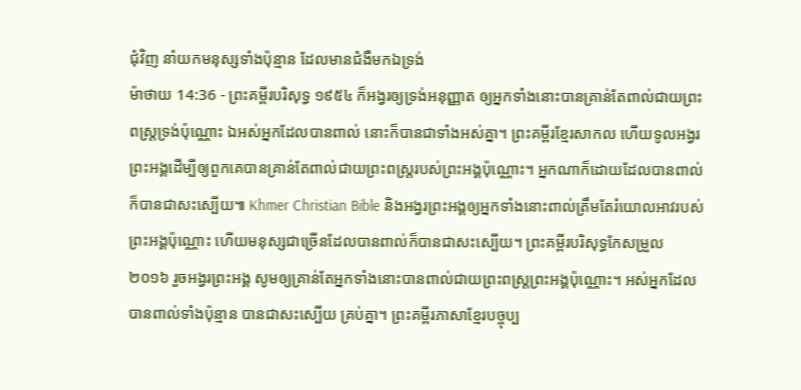ជុំវិញ នាំយកមនុស្សទាំងប៉ុន្មាន ដែលមានជំងឺមកឯទ្រង់
ម៉ាថាយ 14:36 - ព្រះគម្ពីរបរិសុទ្ធ ១៩៥៤ ក៏អង្វរឲ្យទ្រង់អនុញ្ញាត ឲ្យអ្នកទាំងនោះបានគ្រាន់តែពាល់ជាយព្រះពស្ត្រទ្រង់ប៉ុណ្ណោះ ឯអស់អ្នកដែលបានពាល់ នោះក៏បានជាទាំងអស់គ្នា។ ព្រះគម្ពីរខ្មែរសាកល ហើយទូលអង្វរព្រះអង្គដើម្បីឲ្យពួកគេបានគ្រាន់តែពាល់ជាយព្រះពស្ត្ររបស់ព្រះអង្គប៉ុណ្ណោះ។ អ្នកណាក៏ដោយដែលបានពាល់ក៏បានជាសះស្បើយ៕ Khmer Christian Bible និងអង្វរព្រះអង្គឲ្យអ្នកទាំងនោះពាល់ត្រឹមតែរំយោលអាវរបស់ព្រះអង្គប៉ុណ្ណោះ ហើយមនុស្សជាច្រើនដែលបានពាល់ក៏បានជាសះស្បើយ។ ព្រះគម្ពីរបរិសុទ្ធកែសម្រួល ២០១៦ រួចអង្វរព្រះអង្គ សូមឲ្យគ្រាន់តែអ្នកទាំងនោះបានពាល់ជាយព្រះពស្ត្រព្រះអង្គប៉ុណ្ណោះ។ អស់អ្នកដែលបានពាល់ទាំងប៉ុន្មាន បានជាសះស្បើយ គ្រប់គ្នា។ ព្រះគម្ពីរភាសាខ្មែរបច្ចុប្ប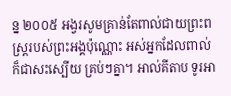ន្ន ២០០៥ អង្វរសូមគ្រាន់តែពាល់ជាយព្រះពស្ដ្ររបស់ព្រះអង្គប៉ុណ្ណោះ អស់អ្នកដែលពាល់ ក៏ជាសះស្បើយ គ្រប់ៗគ្នា។ អាល់គីតាប ទូរអា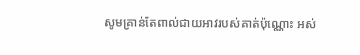សូមគ្រាន់តែពាល់ជាយអាវរបស់គាត់ប៉ុណ្ណោះ អស់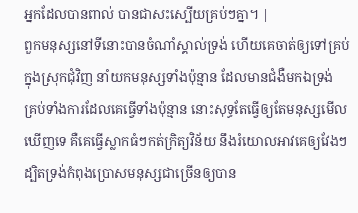អ្នកដែលបានពាល់ បានជាសះស្បើយគ្រប់ៗគ្នា។ |
ពួកមនុស្សនៅទីនោះបានចំណាំស្គាល់ទ្រង់ ហើយគេចាត់ឲ្យទៅគ្រប់ក្នុងស្រុកជុំវិញ នាំយកមនុស្សទាំងប៉ុន្មាន ដែលមានជំងឺមកឯទ្រង់
គ្រប់ទាំងការដែលគេធ្វើទាំងប៉ុន្មាន នោះសុទ្ធតែធ្វើឲ្យតែមនុស្សមើលឃើញទេ គឺគេធ្វើស្លាកធំៗកត់ក្រិត្យវិន័យ នឹងរំយោលអាវគេឲ្យវែងៗ
ដ្បិតទ្រង់កំពុងប្រោសមនុស្សជាច្រើនឲ្យបាន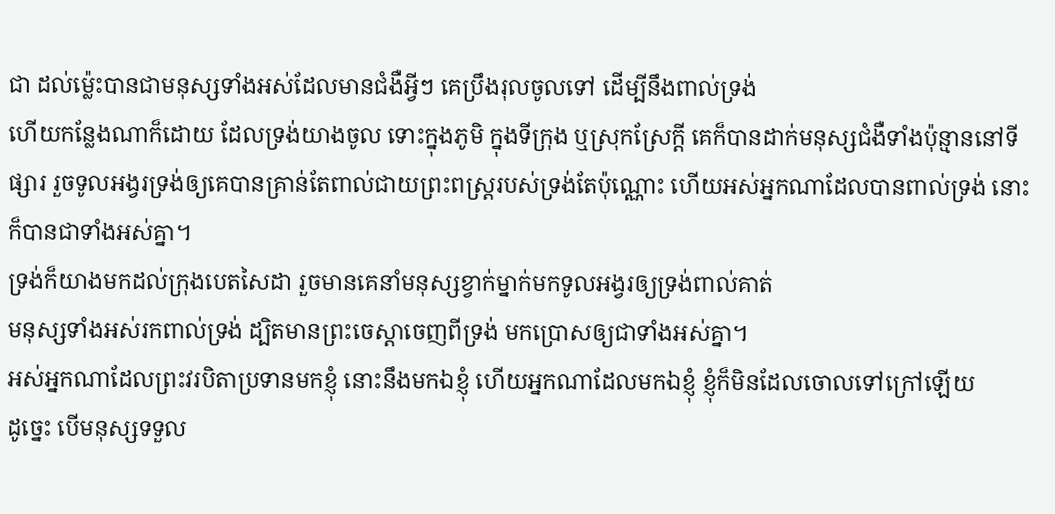ជា ដល់ម៉្លេះបានជាមនុស្សទាំងអស់ដែលមានជំងឺអ្វីៗ គេប្រឹងរុលចូលទៅ ដើម្បីនឹងពាល់ទ្រង់
ហើយកន្លែងណាក៏ដោយ ដែលទ្រង់យាងចូល ទោះក្នុងភូមិ ក្នុងទីក្រុង ឬស្រុកស្រែក្តី គេក៏បានដាក់មនុស្សជំងឺទាំងប៉ុន្មាននៅទីផ្សារ រួចទូលអង្វរទ្រង់ឲ្យគេបានគ្រាន់តែពាល់ជាយព្រះពស្ត្ររបស់ទ្រង់តែប៉ុណ្ណោះ ហើយអស់អ្នកណាដែលបានពាល់ទ្រង់ នោះក៏បានជាទាំងអស់គ្នា។
ទ្រង់ក៏យាងមកដល់ក្រុងបេតសៃដា រួចមានគេនាំមនុស្សខ្វាក់ម្នាក់មកទូលអង្វរឲ្យទ្រង់ពាល់គាត់
មនុស្សទាំងអស់រកពាល់ទ្រង់ ដ្បិតមានព្រះចេស្តាចេញពីទ្រង់ មកប្រោសឲ្យជាទាំងអស់គ្នា។
អស់អ្នកណាដែលព្រះវរបិតាប្រទានមកខ្ញុំ នោះនឹងមកឯខ្ញុំ ហើយអ្នកណាដែលមកឯខ្ញុំ ខ្ញុំក៏មិនដែលចោលទៅក្រៅឡើយ
ដូច្នេះ បើមនុស្សទទួល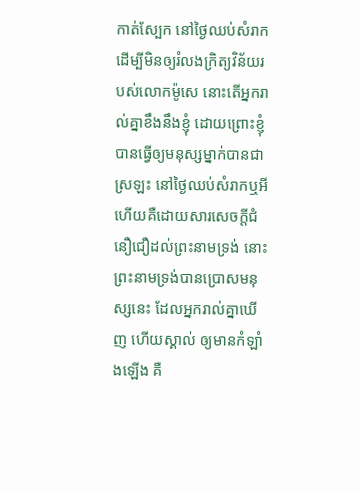កាត់ស្បែក នៅថ្ងៃឈប់សំរាក ដើម្បីមិនឲ្យរំលងក្រិត្យវិន័យរបស់លោកម៉ូសេ នោះតើអ្នករាល់គ្នាខឹងនឹងខ្ញុំ ដោយព្រោះខ្ញុំបានធ្វើឲ្យមនុស្សម្នាក់បានជាស្រឡះ នៅថ្ងៃឈប់សំរាកឬអី
ហើយគឺដោយសារសេចក្ដីជំនឿជឿដល់ព្រះនាមទ្រង់ នោះព្រះនាមទ្រង់បានប្រោសមនុស្សនេះ ដែលអ្នករាល់គ្នាឃើញ ហើយស្គាល់ ឲ្យមានកំឡាំងឡើង គឺ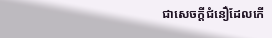ជាសេចក្ដីជំនឿដែលកើ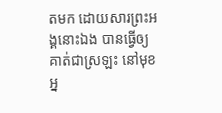តមក ដោយសារព្រះអង្គនោះឯង បានធ្វើឲ្យគាត់ជាស្រឡះ នៅមុខអ្ន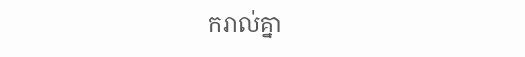ករាល់គ្នា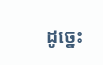ដូច្នេះ